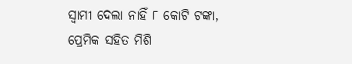ସ୍ଵାମୀ ଦେଲା ନାହିଁ ୮ କୋଟି ଟଙ୍କା, ପ୍ରେମିକ ସହିତ ମିଶି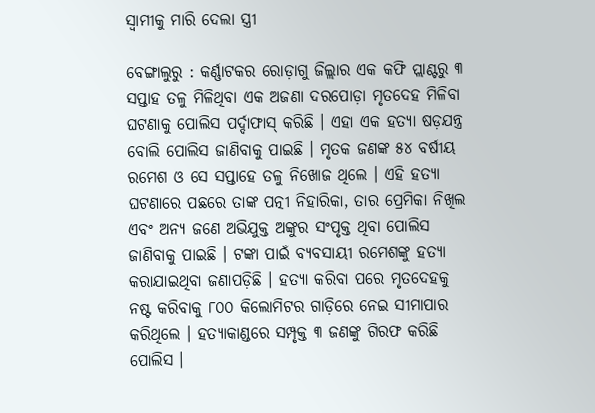ସ୍ଵାମୀକୁ ମାରି ଦେଲା ସ୍ତ୍ରୀ

ବେଙ୍ଗାଲୁରୁ : କର୍ଣ୍ଣାଟକର ରୋଡ଼ାଗୁ ଜିଲ୍ଲାର ଏକ କଫି ପ୍ଲାଣ୍ଟରୁ ୩ ସପ୍ତାହ ତଳୁ ମିଳିଥିବା ଏକ ଅଜଣା ଦରପୋଡ଼ା ମୃତଦେହ ମିଳିବା ଘଟଣାକୁ ପୋଲିସ ପର୍ଦ୍ଦାଫାସ୍ କରିଛି । ଏହା ଏକ ହତ୍ୟା ଷଡ଼ଯନ୍ତ୍ର ବୋଲି ପୋଲିସ ଜାଣିବାକୁ ପାଇଛି । ମୃତକ ଜଣଙ୍କ ୫୪ ବର୍ଷୀୟ ରମେଶ ଓ ସେ ସପ୍ତାହେ ତଳୁ ନିଖୋଜ ଥିଲେ । ଏହି ହତ୍ୟା ଘଟଣାରେ ପଛରେ ତାଙ୍କ ପତ୍ନୀ ନିହାରିକା, ତାର ପ୍ରେମିକା ନିଖିଲ ଏବଂ ଅନ୍ୟ ଜଣେ ଅଭିଯୁକ୍ତ ଅଙ୍କୁର ସଂପୃକ୍ତ ଥିବା ପୋଲିସ ଜାଣିବାକୁ ପାଇଛି । ଟଙ୍କା ପାଇଁ ବ୍ୟବସାୟୀ ରମେଶଙ୍କୁ ହତ୍ୟା କରାଯାଇଥିବା ଜଣାପଡ଼ିଛି । ହତ୍ୟା କରିବା ପରେ ମୃତଦେହକୁ ନଷ୍ଟ କରିବାକୁ ୮୦୦ କିଲୋମିଟର ଗାଡ଼ିରେ ନେଇ ସୀମାପାର କରିଥିଲେ । ହତ୍ୟାକାଣ୍ଡରେ ସମ୍ପୃକ୍ତ ୩ ଜଣଙ୍କୁ ଗିରଫ କରିଛି ପୋଲିସ ।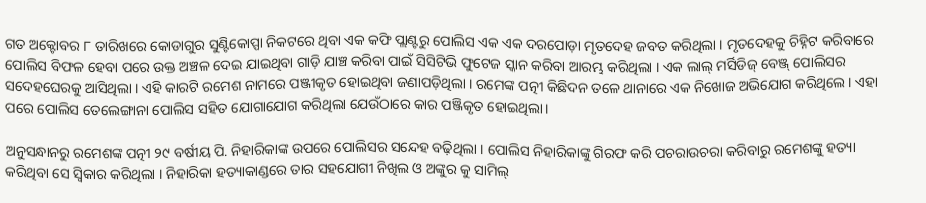ଗତ ଅକ୍ଟୋବର ୮ ତାରିଖରେ କୋଡାଗୁର ସୁଣ୍ଟିକୋପ୍ପା ନିକଟରେ ଥିବା ଏକ କଫି ପ୍ଲାଣ୍ଟରୁ ପୋଲିସ ଏକ ଏକ ଦରପୋଡ଼ା ମୃତଦେହ ଜବତ କରିଥିଲା । ମୃତଦେହକୁ ଚିହ୍ନିଟ କରିବାରେ ପୋଲିସ ବିଫଳ ହେବା ପରେ ଉକ୍ତ ଅଞ୍ଚଳ ଦେଇ ଯାଇଥିବା ଗାଡ଼ି ଯାଞ୍ଚ କରିବା ପାଇଁ ସିସିଟିଭି ଫୁଟେଜ ସ୍କାନ କରିବା ଆରମ୍ଭ କରିଥିଲା । ଏକ ଲାଲ୍ ମର୍ସିଡିଜ୍ ବେଞ୍ଜ୍ ପୋଲିସର ସଦେହଘେରକୁ ଆସିଥିଲା । ଏହି କାରଟି ରମେଶ ନାମରେ ପଞ୍ଜୀକୃତ ହୋଇଥିବା ଜଣାପଡ଼ିଥିଲା । ରମେଙ୍କ ପତ୍ନୀ କିଛିଦନ ତଳେ ଥାନାରେ ଏକ ନିଖୋଜ ଅଭିଯୋଗ କରିଥିଲେ। ଏହା ପରେ ପୋଲିସ ତେଲେଙ୍ଗାନା ପୋଲିସ ସହିତ ଯୋଗାଯୋଗ କରିଥିଲା ଯେଉଁଠାରେ କାର ପଞ୍ଜିକୃତ ହୋଇଥିଲା।

ଅନୁସନ୍ଧାନରୁ ରମେଶଙ୍କ ପତ୍ନୀ ୨୯ ବର୍ଷୀୟ ପି. ନିହାରିକାଙ୍କ ଉପରେ ପୋଲିସର ସନ୍ଦେହ ବଢ଼ିଥିଲା । ପୋଲିସ ନିହାରିକାଙ୍କୁ ଗିରଫ କରି ପଚରାଉଚରା କରିବାରୁ ରମେଶଙ୍କୁ ହତ୍ୟା କରିଥିବା ସେ ସ୍ଵିକାର କରିଥିଲା । ନିହାରିକା ହତ୍ୟାକାଣ୍ଡରେ ତାର ସହଯୋଗୀ ନିଖିଲ ଓ ଅଙ୍କୁର କୁ ସାମିଲ୍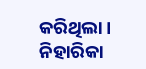କରିଥିଲା । ନିହାରିକା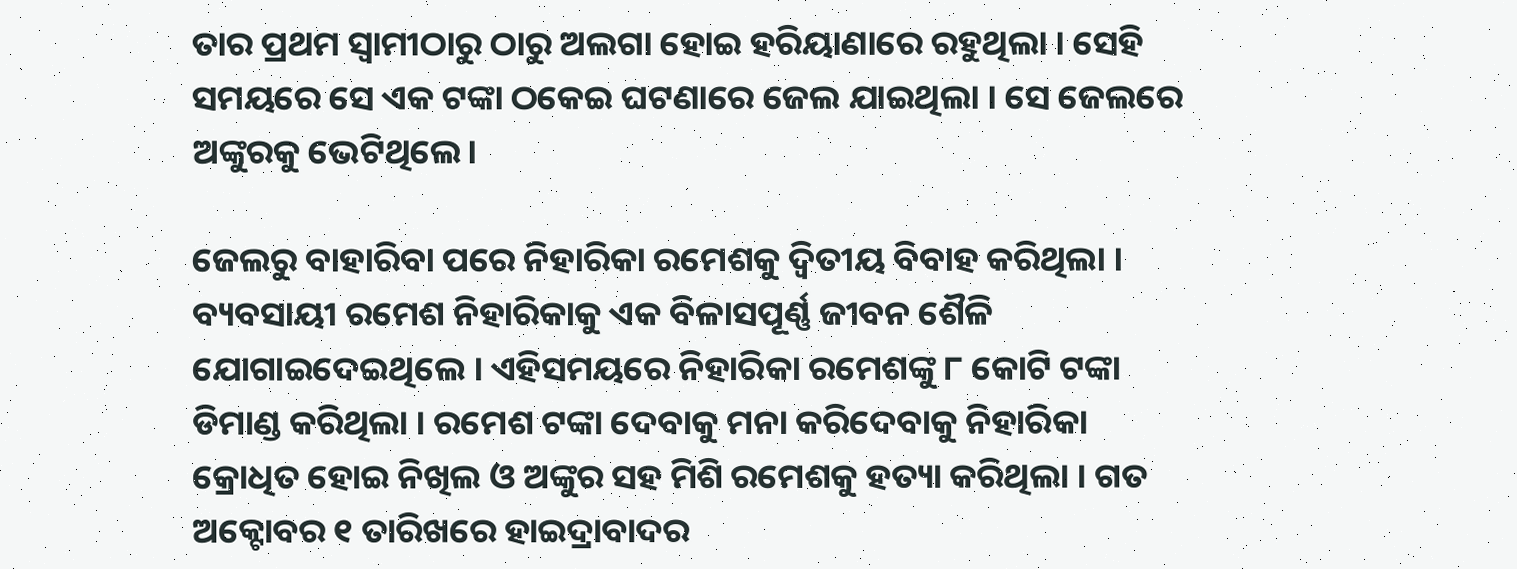ତାର ପ୍ରଥମ ସ୍ଵାମୀଠାରୁ ଠାରୁ ଅଲଗା ହୋଇ ହରିୟାଣାରେ ରହୁଥିଲା । ସେହି ସମୟରେ ସେ ଏକ ଟଙ୍କା ଠକେଇ ଘଟଣାରେ ଜେଲ ଯାଇଥିଲା । ସେ ଜେଲରେ ଅଙ୍କୁରକୁ ଭେଟିଥିଲେ।

ଜେଲରୁ ବାହାରିବା ପରେ ନିହାରିକା ରମେଶକୁ ଦ୍ଵିତୀୟ ବିବାହ କରିଥିଲା । ବ୍ୟବସାୟୀ ରମେଶ ନିହାରିକାକୁ ଏକ ବିଳାସପୂର୍ଣ୍ଣ ଜୀବନ ଶୈଳି ଯୋଗାଇଦେଇଥିଲେ । ଏହିସମୟରେ ନିହାରିକା ରମେଶଙ୍କୁ ୮ କୋଟି ଟଙ୍କା ଡିମାଣ୍ଡ କରିଥିଲା । ରମେଶ ଟଙ୍କା ଦେବାକୁ ମନା କରିଦେବାକୁ ନିହାରିକା କ୍ରୋଧିତ ହୋଇ ନିଖିଲ ଓ ଅଙ୍କୁର ସହ ମିଶି ରମେଶକୁ ହତ୍ୟା କରିଥିଲା । ଗତ ଅକ୍ଟୋବର ୧ ତାରିଖରେ ହାଇଦ୍ରାବାଦର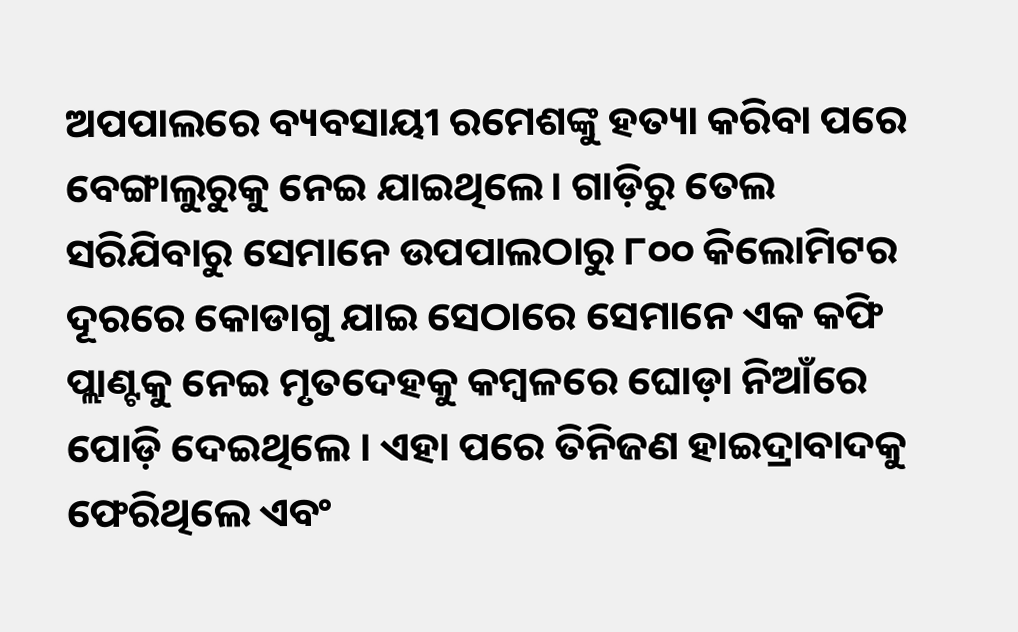ଅପପାଲରେ ବ୍ୟବସାୟୀ ରମେଶଙ୍କୁ ହତ୍ୟା କରିବା ପରେ ବେଙ୍ଗାଲୁରୁକୁ ନେଇ ଯାଇଥିଲେ। ଗାଡ଼ିରୁ ତେଲ ସରିଯିବାରୁ ସେମାନେ ଉପପାଲଠାରୁ ୮୦୦ କିଲୋମିଟର ଦୂରରେ କୋଡାଗୁ ଯାଇ ସେଠାରେ ସେମାନେ ଏକ କଫି ପ୍ଲାଣ୍ଟକୁ ନେଇ ମୃତଦେହକୁ କମ୍ବଳରେ ଘୋଡ଼ା ନିଆଁରେ ପୋଡ଼ି ଦେଇଥିଲେ । ଏହା ପରେ ତିନିଜଣ ହାଇଦ୍ରାବାଦକୁ ଫେରିଥିଲେ ଏବଂ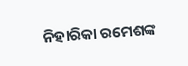ନିହାରିକା ରମେଶଙ୍କ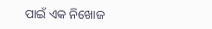ପାଇଁ ଏକ ନିଖୋଜ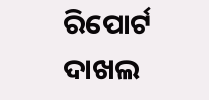ରିପୋର୍ଟ ଦାଖଲ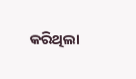କରିଥିଲା